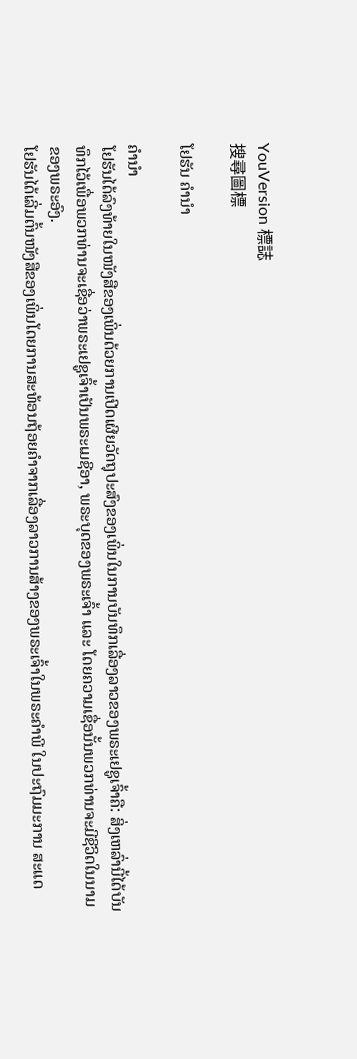YouVersion 標誌
搜尋圖標

ໂຢຮັນ ຄຳນໍາ

ຄຳນໍາ
ໂຢຮັນໄດ້ລົງທ້າຍໃນໜັງສືຂອງເພິ່ນດ້ວຍການເປີດເຜີຍວັດຖຸປະສົງຂອງເພິ່ນໃນການບັນທຶກເລື່ອງລາວຂອງພຣະເຢຊູເຈົ້າຄື: ສິ່ງເຫລົ່ານີ້ໄດ້ບັນທຶກໄວ້ເພື່ອພວກທ່ານຈະເຊື່ອວ່າພຣະເຢຊູເຈົ້າເປັນພຣະເມຊີອາ, ພຣະບຸດຂອງພຣະເຈົ້າ ແລະ ໂດຍຄວາມເຊື່ອນັ້ນພວກທ່ານຈະມີຊີວິດໃນນາມຂອງພຣະອົງ.
ໂຢຮັນໄດ້ເລີ່ມຕົ້ນໜັງສືຂອງເພິ່ນໂດຍການສະທ້ອນຖ້ອຍຄຳຈາກເລື່ອງລາວການສ້າງຂອງພຣະເຈົ້າໃນພຣະຄຳພີ ໃນປະຖົມມະການ ສະແດ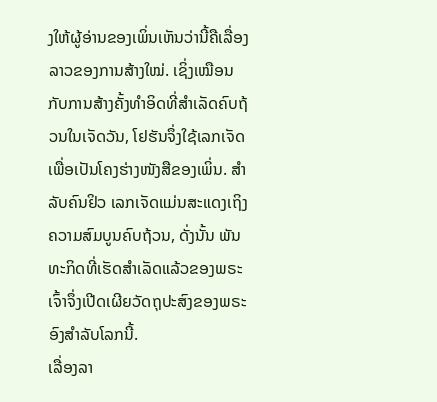ງໃຫ້ຜູ້ອ່ານຂອງເພິ່ນເຫັນວ່ານີ້ຄືເລື່ອງລາວຂອງການສ້າງໃໝ່. ເຊິ່ງເໝືອນກັບການສ້າງຄັ້ງທຳອິດທີ່ສຳເລັດຄົບຖ້ວນໃນເຈັດວັນ, ໂຢຮັນຈຶ່ງໃຊ້ເລກເຈັດເພື່ອເປັນໂຄງຮ່າງໜັງສືຂອງເພິ່ນ. ສຳລັບຄົນຢິວ ເລກເຈັດແມ່ນສະແດງເຖິງຄວາມສົມບູນຄົບຖ້ວນ, ດັ່ງນັ້ນ ພັນທະກິດທີ່ເຮັດສຳເລັດແລ້ວຂອງພຣະເຈົ້າຈຶ່ງເປີດເຜີຍວັດຖຸປະສົງຂອງພຣະອົງສຳລັບໂລກນີ້.
ເລື່ອງລາ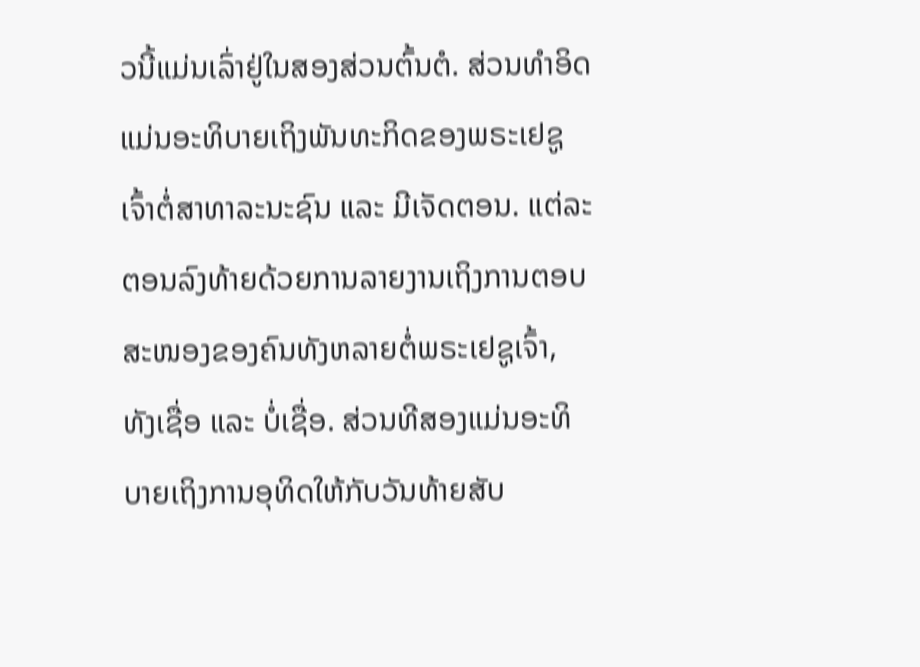ວນີ້ແມ່ນເລົ່າຢູ່ໃນສອງສ່ວນຕົ້ນຕໍ. ສ່ວນທຳອິດແມ່ນອະທິບາຍເຖິງພັນທະກິດຂອງພຣະເຢຊູເຈົ້າຕໍ່ສາທາລະນະຊົນ ແລະ ມີເຈັດຕອນ. ແຕ່ລະຕອນລົງທ້າຍດ້ວຍການລາຍງານເຖິງການຕອບສະໜອງຂອງຄົນທັງຫລາຍຕໍ່ພຣະເຢຊູເຈົ້າ, ທັງເຊື່ອ ແລະ ບໍ່ເຊື່ອ. ສ່ວນທີສອງແມ່ນອະທິບາຍເຖິງການອຸທິດໃຫ້ກັບວັນທ້າຍສັບ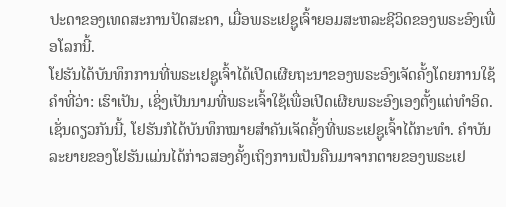ປະດາຂອງເທດສະການປັດສະຄາ, ເມື່ອພຣະເຢຊູເຈົ້າຍອມສະຫລະຊີວິດຂອງພຣະອົງເພື່ອໂລກນີ້.
ໂຢຮັນໄດ້ບັນທຶກການທີ່ພຣະເຢຊູເຈົ້າໄດ້ເປີດເຜີຍຖະນາຂອງພຣະອົງເຈັດຄັ້ງໂດຍການໃຊ້ຄຳທີ່ວ່າ: ເຮົາເປັນ, ເຊິ່ງເປັນນາມທີ່ພຣະເຈົ້າໃຊ້ເພື່ອເປີດເຜີຍພຣະອົງເອງຕັ້ງແຕ່ທຳອິດ. ເຊັ່ນດຽວກັນນີ້, ໂຢຮັນກໍໄດ້ບັນທຶກໝາຍສຳຄັນເຈັດຄັ້ງທີ່ພຣະເຢຊູເຈົ້າໄດ້ກະທຳ. ຄຳບັນລະຍາຍຂອງໂຢຮັນແມ່ນໄດ້ກ່າວສອງຄັ້ງເຖິງການເປັນຄືນມາຈາກຕາຍຂອງພຣະເຢ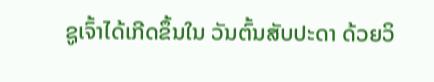ຊູເຈົ້າໄດ້ເກີດຂຶ້ນໃນ ວັນຕົ້ນສັບປະດາ ດ້ວຍວິ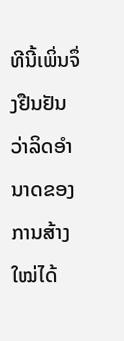ທີນີ້ເພິ່ນຈຶ່ງຢືນຢັນວ່າລິດອຳນາດຂອງການສ້າງໃໝ່ໄດ້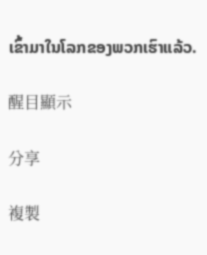ເຂົ້າມາໃນໂລກຂອງພວກເຮົາແລ້ວ.

醒目顯示

分享

複製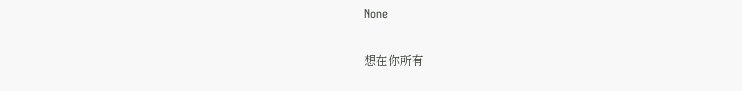None

想在你所有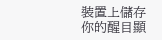裝置上儲存你的醒目顯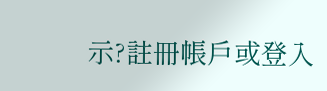示?註冊帳戶或登入